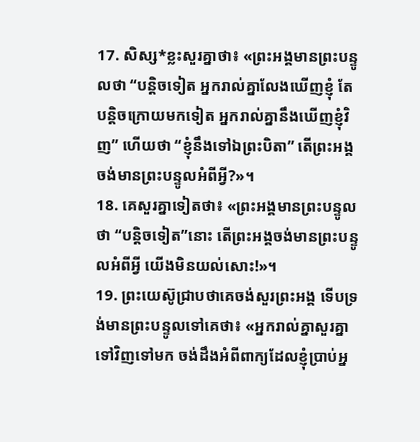17. សិស្ស*ខ្លះសួរគ្នាថា៖ «ព្រះអង្គមានព្រះបន្ទូលថា “បន្តិចទៀត អ្នករាល់គ្នាលែងឃើញខ្ញុំ តែបន្តិចក្រោយមកទៀត អ្នករាល់គ្នានឹងឃើញខ្ញុំវិញ” ហើយថា “ខ្ញុំនឹងទៅឯព្រះបិតា” តើព្រះអង្គចង់មានព្រះបន្ទូលអំពីអ្វី?»។
18. គេសួរគ្នាទៀតថា៖ «ព្រះអង្គមានព្រះបន្ទូលថា “បន្តិចទៀត”នោះ តើព្រះអង្គចង់មានព្រះបន្ទូលអំពីអ្វី យើងមិនយល់សោះ!»។
19. ព្រះយេស៊ូជ្រាបថាគេចង់សួរព្រះអង្គ ទើបទ្រង់មានព្រះបន្ទូលទៅគេថា៖ «អ្នករាល់គ្នាសួរគ្នាទៅវិញទៅមក ចង់ដឹងអំពីពាក្យដែលខ្ញុំប្រាប់អ្ន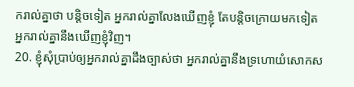ករាល់គ្នាថា បន្តិចទៀត អ្នករាល់គ្នាលែងឃើញខ្ញុំ តែបន្តិចក្រោយមកទៀត អ្នករាល់គ្នានឹងឃើញខ្ញុំវិញ។
20. ខ្ញុំសុំប្រាប់ឲ្យអ្នករាល់គ្នាដឹងច្បាស់ថា អ្នករាល់គ្នានឹងទ្រហោយំសោកស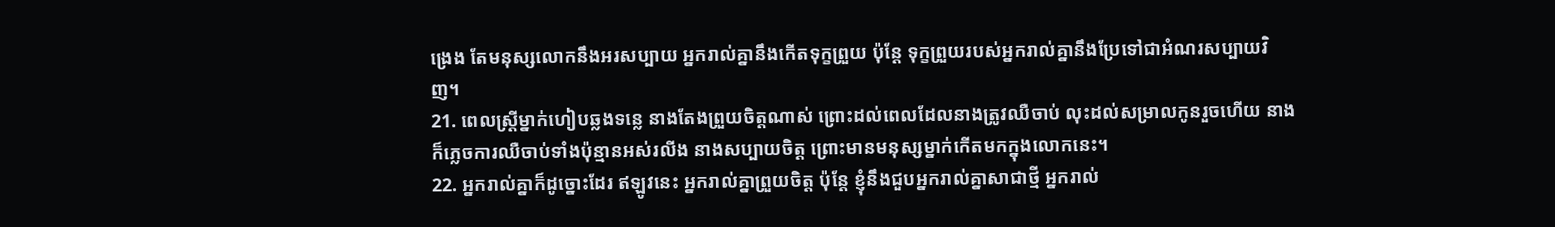ង្រេង តែមនុស្សលោកនឹងអរសប្បាយ អ្នករាល់គ្នានឹងកើតទុក្ខព្រួយ ប៉ុន្តែ ទុក្ខព្រួយរបស់អ្នករាល់គ្នានឹងប្រែទៅជាអំណរសប្បាយវិញ។
21. ពេលស្ត្រីម្នាក់ហៀបឆ្លងទន្លេ នាងតែងព្រួយចិត្តណាស់ ព្រោះដល់ពេលដែលនាងត្រូវឈឺចាប់ លុះដល់សម្រាលកូនរួចហើយ នាងក៏ភ្លេចការឈឺចាប់ទាំងប៉ុន្មានអស់រលីង នាងសប្បាយចិត្ត ព្រោះមានមនុស្សម្នាក់កើតមកក្នុងលោកនេះ។
22. អ្នករាល់គ្នាក៏ដូច្នោះដែរ ឥឡូវនេះ អ្នករាល់គ្នាព្រួយចិត្ត ប៉ុន្តែ ខ្ញុំនឹងជួបអ្នករាល់គ្នាសាជាថ្មី អ្នករាល់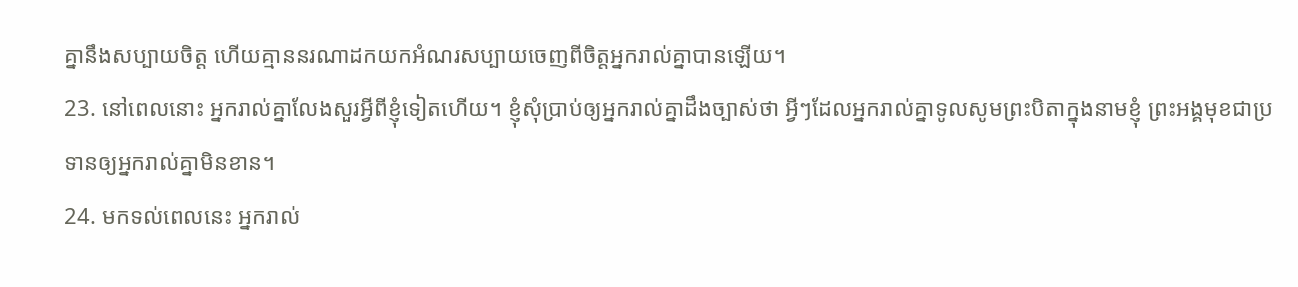គ្នានឹងសប្បាយចិត្ត ហើយគ្មាននរណាដកយកអំណរសប្បាយចេញពីចិត្តអ្នករាល់គ្នាបានឡើយ។
23. នៅពេលនោះ អ្នករាល់គ្នាលែងសួរអ្វីពីខ្ញុំទៀតហើយ។ ខ្ញុំសុំប្រាប់ឲ្យអ្នករាល់គ្នាដឹងច្បាស់ថា អ្វីៗដែលអ្នករាល់គ្នាទូលសូមព្រះបិតាក្នុងនាមខ្ញុំ ព្រះអង្គមុខជាប្រទានឲ្យអ្នករាល់គ្នាមិនខាន។
24. មកទល់ពេលនេះ អ្នករាល់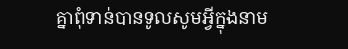គ្នាពុំទាន់បានទូលសូមអ្វីក្នុងនាម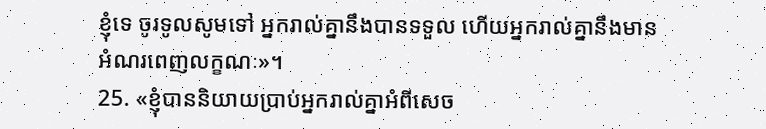ខ្ញុំទេ ចូរទូលសូមទៅ អ្នករាល់គ្នានឹងបានទទួល ហើយអ្នករាល់គ្នានឹងមានអំណរពេញលក្ខណៈ»។
25. «ខ្ញុំបាននិយាយប្រាប់អ្នករាល់គ្នាអំពីសេច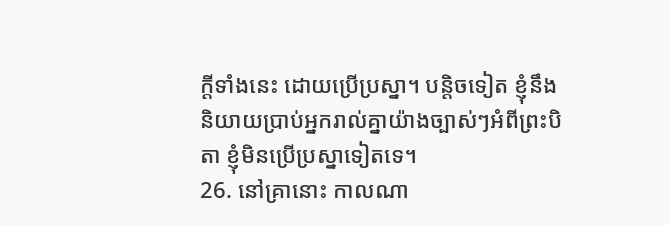ក្ដីទាំងនេះ ដោយប្រើប្រស្នា។ បន្តិចទៀត ខ្ញុំនឹងនិយាយប្រាប់អ្នករាល់គ្នាយ៉ាងច្បាស់ៗអំពីព្រះបិតា ខ្ញុំមិនប្រើប្រស្នាទៀតទេ។
26. នៅគ្រានោះ កាលណា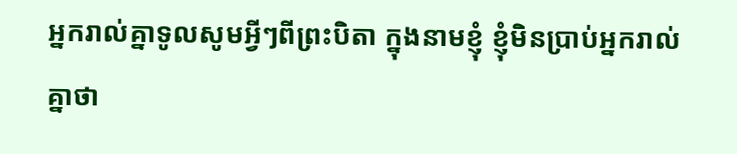អ្នករាល់គ្នាទូលសូមអ្វីៗពីព្រះបិតា ក្នុងនាមខ្ញុំ ខ្ញុំមិនប្រាប់អ្នករាល់គ្នាថា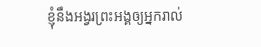ខ្ញុំនឹងអង្វរព្រះអង្គឲ្យអ្នករាល់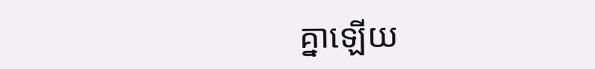គ្នាឡើយ